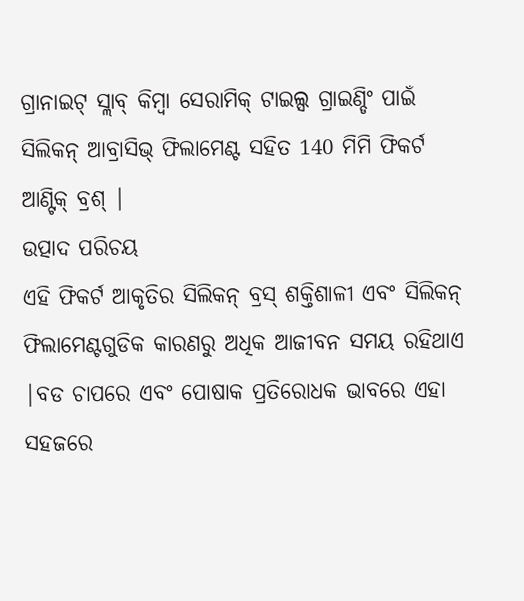ଗ୍ରାନାଇଟ୍ ସ୍ଲାବ୍ କିମ୍ବା ସେରାମିକ୍ ଟାଇଲ୍ସ ଗ୍ରାଇଣ୍ଡିଂ ପାଇଁ ସିଲିକନ୍ ଆବ୍ରାସିଭ୍ ଫିଲାମେଣ୍ଟ ସହିତ 140 ମିମି ଫିକର୍ଟ ଆଣ୍ଟିକ୍ ବ୍ରଶ୍ |
ଉତ୍ପାଦ ପରିଚୟ
ଏହି ଫିକର୍ଟ ଆକୃତିର ସିଲିକନ୍ ବ୍ରସ୍ ଶକ୍ତିଶାଳୀ ଏବଂ ସିଲିକନ୍ ଫିଲାମେଣ୍ଟଗୁଡିକ କାରଣରୁ ଅଧିକ ଆଜୀବନ ସମୟ ରହିଥାଏ |ବଡ ଚାପରେ ଏବଂ ପୋଷାକ ପ୍ରତିରୋଧକ ଭାବରେ ଏହା ସହଜରେ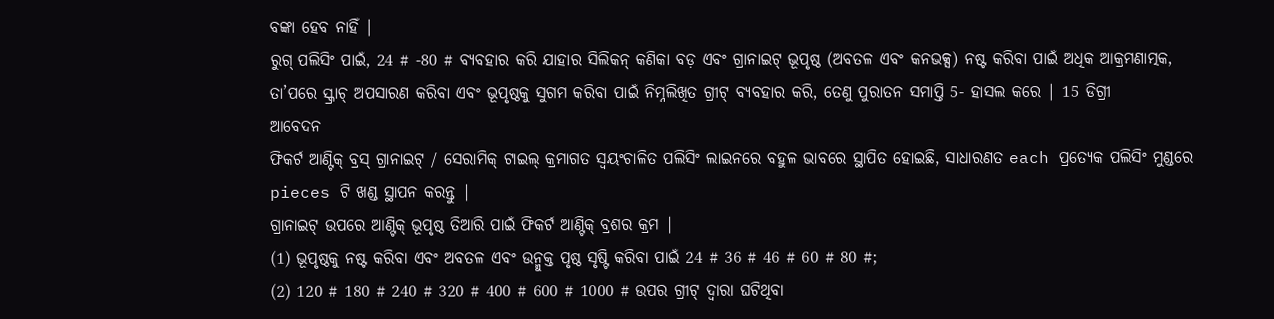ବଙ୍କା ହେବ ନାହିଁ |
ରୁଗ୍ ପଲିସିଂ ପାଇଁ, 24 # -80 # ବ୍ୟବହାର କରି ଯାହାର ସିଲିକନ୍ କଣିକା ବଡ଼ ଏବଂ ଗ୍ରାନାଇଟ୍ ଭୂପୃଷ୍ଠ (ଅବତଳ ଏବଂ କନଭକ୍ସ) ନଷ୍ଟ କରିବା ପାଇଁ ଅଧିକ ଆକ୍ରମଣାତ୍ମକ, ତା’ପରେ ସ୍କ୍ରାଚ୍ ଅପସାରଣ କରିବା ଏବଂ ଭୂପୃଷ୍ଠକୁ ସୁଗମ କରିବା ପାଇଁ ନିମ୍ନଲିଖିତ ଗ୍ରୀଟ୍ ବ୍ୟବହାର କରି, ତେଣୁ ପୁରାତନ ସମାପ୍ତି 5- ହାସଲ କରେ | 15 ଡିଗ୍ରୀ
ଆବେଦନ
ଫିକର୍ଟ ଆଣ୍ଟିକ୍ ବ୍ରସ୍ ଗ୍ରାନାଇଟ୍ / ସେରାମିକ୍ ଟାଇଲ୍ କ୍ରମାଗତ ସ୍ୱୟଂଚାଳିତ ପଲିସିଂ ଲାଇନରେ ବହୁଳ ଭାବରେ ସ୍ଥାପିତ ହୋଇଛି, ସାଧାରଣତ each ପ୍ରତ୍ୟେକ ପଲିସିଂ ମୁଣ୍ଡରେ pieces ଟି ଖଣ୍ଡ ସ୍ଥାପନ କରନ୍ତୁ |
ଗ୍ରାନାଇଟ୍ ଉପରେ ଆଣ୍ଟିକ୍ ଭୂପୃଷ୍ଠ ତିଆରି ପାଇଁ ଫିକର୍ଟ ଆଣ୍ଟିକ୍ ବ୍ରଶର କ୍ରମ |
(1) ଭୂପୃଷ୍ଠକୁ ନଷ୍ଟ କରିବା ଏବଂ ଅବତଳ ଏବଂ ଉନ୍ମୁକ୍ତ ପୃଷ୍ଠ ସୃଷ୍ଟି କରିବା ପାଇଁ 24 # 36 # 46 # 60 # 80 #;
(2) 120 # 180 # 240 # 320 # 400 # 600 # 1000 # ଉପର ଗ୍ରୀଟ୍ ଦ୍ୱାରା ଘଟିଥିବା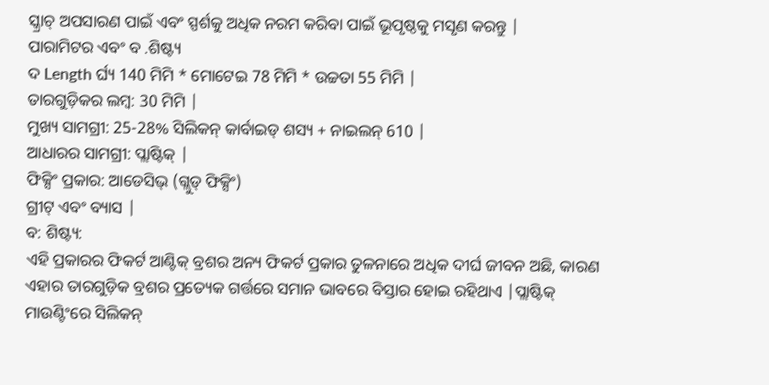ସ୍କ୍ରାଚ୍ ଅପସାରଣ ପାଇଁ ଏବଂ ସ୍ପର୍ଶକୁ ଅଧିକ ନରମ କରିବା ପାଇଁ ଭୂପୃଷ୍ଠକୁ ମସୃଣ କରନ୍ତୁ |
ପାରାମିଟର ଏବଂ ବ .ଶିଷ୍ଟ୍ୟ
ଦ Length ର୍ଘ୍ୟ 140 ମିମି * ମୋଟେଇ 78 ମିମି * ଉଚ୍ଚତା 55 ମିମି |
ତାରଗୁଡ଼ିକର ଲମ୍ବ: 30 ମିମି |
ମୁଖ୍ୟ ସାମଗ୍ରୀ: 25-28% ସିଲିକନ୍ କାର୍ବାଇଡ୍ ଶସ୍ୟ + ନାଇଲନ୍ 610 |
ଆଧାରର ସାମଗ୍ରୀ: ପ୍ଲାଷ୍ଟିକ୍ |
ଫିକ୍ସିଂ ପ୍ରକାର: ଆଡେସିଭ୍ (ଗ୍ଲୁଡ୍ ଫିକ୍ସିଂ)
ଗ୍ରୀଟ୍ ଏବଂ ବ୍ୟାସ |
ବ: ଶିଷ୍ଟ୍ୟ:
ଏହି ପ୍ରକାରର ଫିକର୍ଟ ଆଣ୍ଟିକ୍ ବ୍ରଶର ଅନ୍ୟ ଫିକର୍ଟ ପ୍ରକାର ତୁଳନାରେ ଅଧିକ ଦୀର୍ଘ ଜୀବନ ଅଛି, କାରଣ ଏହାର ତାରଗୁଡ଼ିକ ବ୍ରଶର ପ୍ରତ୍ୟେକ ଗର୍ତ୍ତରେ ସମାନ ଭାବରେ ବିସ୍ତାର ହୋଇ ରହିଥାଏ |ପ୍ଲାଷ୍ଟିକ୍ ମାଉଣ୍ଟିଂରେ ସିଲିକନ୍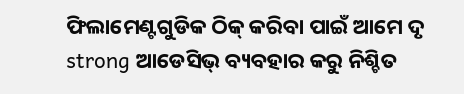ଫିଲାମେଣ୍ଟଗୁଡିକ ଠିକ୍ କରିବା ପାଇଁ ଆମେ ଦୃ strong ଆଡେସିଭ୍ ବ୍ୟବହାର କରୁ ନିଶ୍ଚିତ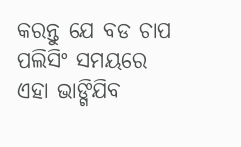କରନ୍ତୁ ଯେ ବଡ ଚାପ ପଲିସିଂ ସମୟରେ ଏହା ଭାଙ୍ଗିଯିବ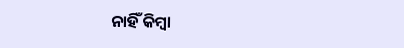ନାହିଁ କିମ୍ବା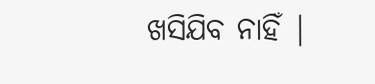ଖସିଯିବ ନାହିଁ |